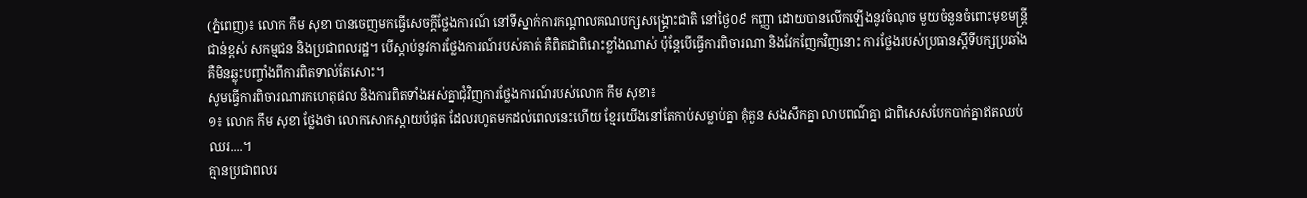(ភ្នំពេញ)៖ លោក កឹម សុខា បានចេញមកធ្វើសេចក្តីថ្លែងការណ៍ នៅទីស្នាក់ការកណ្តាលគណបក្សសង្គ្រោះជាតិ នៅថ្ងៃ០៩ កញ្ញា ដោយបានលើកឡើងនូវចំណុច មួយចំនួនចំពោះមុខមន្ត្រីជាន់ខ្ពស់ សកម្មជន និងប្រជាពលរដ្ឋ។ បើស្តាប់នូវការថ្លែងការណ៍របស់គាត់ គឺពិតជាពិរោះខ្លាំងណាស់ ប៉ុន្តែបើធ្វើការពិចារណា និងវែកញែកវិញនោះ ការថ្លែងរបស់ប្រធានស្តីទីបក្សប្រឆាំង គឺមិនឆ្លុះបញ្ចាំងពីការពិតទាល់តែសោះ។
សូមធ្វើការពិចារណារកហេតុផល និងការពិតទាំងអស់គ្នាជុំវិញការថ្លែងការណ៍របស់លោក កឹម សុខា៖
១៖ លោក កឹម សុខា ថ្លែងថា លោកសោកស្តាយបំផុត ដែលរហូតមកដល់ពេលនេះហើយ ខ្មែរយើងនៅតែកាប់សម្លាប់គ្នា គុំគួន សងសឹកគ្នា លាបពណ៌គ្នា ជាពិសេសបែកបាក់គ្នាឥតឈប់ឈរ....។
គ្មានប្រជាពលរ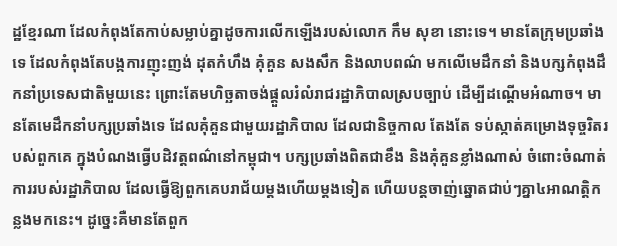ដ្ឋខ្មែរណា ដែលកំពុងតែកាប់សម្លាប់គ្នាដូចការលើកឡើងរបស់លោក កឹម សុខា នោះទេ។ មានតែក្រុមប្រឆាំងទេ ដែលកំពុងតែបង្កការញុះញង់ ដុតកំហឹង គុំគួន សងសឹក និងលាបពណ៌ មកលើមេដឹកនាំ និងបក្សកំពុងដឹកនាំប្រទេសជាតិមួយនេះ ព្រោះតែមហិច្ឆតាចង់ផ្តួលរំលំរាជរដ្ឋាភិបាលស្របច្បាប់ ដើម្បីដណ្តើមអំណាច។ មានតែមេដឹកនាំបក្សប្រឆាំងទេ ដែលគុំគួនជាមួយរដ្ឋាភិបាល ដែលជានិច្ចកាល តែងតែ ទប់ស្កាត់គម្រោងទុច្ចរិតរបស់ពួកគេ ក្នុងបំណងធ្វើបដិវត្តពណ៌នៅកម្ពុជា។ បក្សប្រឆាំងពិតជាខឹង និងគុំគួនខ្លាំងណាស់ ចំពោះចំណាត់ការរបស់រដ្ឋាភិបាល ដែលធ្វើឱ្យពួកគេបរាជ័យម្តងហើយម្តងទៀត ហើយបន្តចាញ់ឆ្នោតជាប់ៗគ្នា៤អាណត្តិកន្លងមកនេះ។ ដូច្នេះគឺមានតែពួក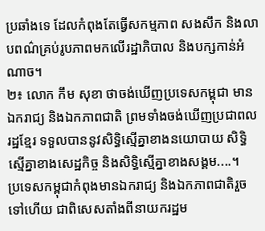ប្រឆាំងទេ ដែលកំពុងតែធ្វើសកម្មភាព សងសឹក និងលាបពណ៌គ្រប់រូបភាពមកលើរដ្ឋាភិបាល និងបក្សកាន់អំណាច។
២៖ លោក កឹម សុខា ថាចង់ឃើញប្រទេសកម្ពុជា មានឯករាជ្យ និងឯកភាពជាតិ ព្រមទាំងចង់ឃើញប្រជាពលរដ្ឋខ្មែរ ទទួលបាននូវសិទ្ធិស្មើគ្នាខាងនយោបាយ សិទ្ធិស្មើគ្នាខាងសេដ្ឋកិច្ច និងសិទ្ធិស្មើគ្នាខាងសង្គម....។
ប្រទេសកម្ពុជាកំពុងមានឯករាជ្យ និងឯកភាពជាតិរួចទៅហើយ ជាពិសេសតាំងពីនាយករដ្ឋម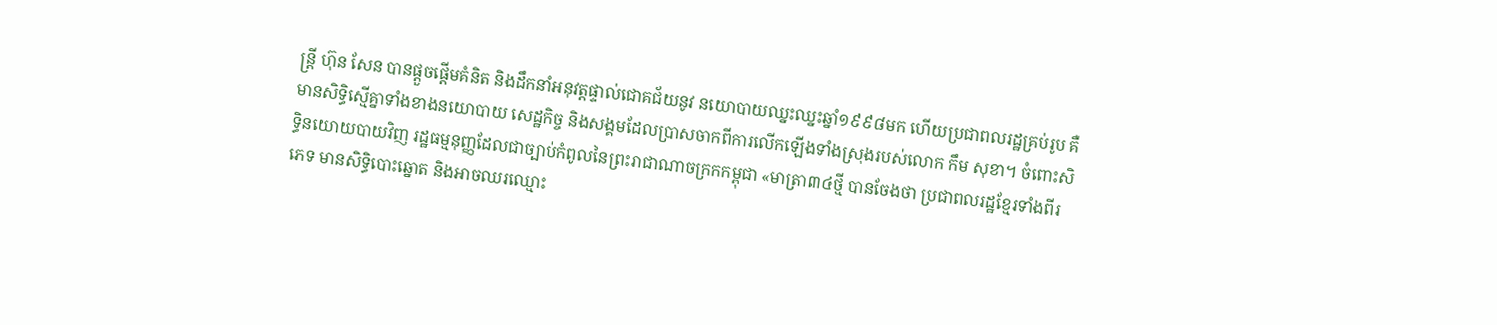ន្រ្តី ហ៊ុន សែន បានផ្តួចផ្តើមគំនិត និងដឹកនាំអនុវត្តផ្ទាល់ជោគជ័យនូវ នយោបាយឈ្នះឈ្នះឆ្នាំ១៩៩៨មក ហើយប្រជាពលរដ្ឋគ្រប់រូប គឺមានសិទ្ធិស្មើគ្នាទាំងខាងនយោបាយ សេដ្ឋកិច្ច និងសង្គមដែលប្រាសចាកពីការលើកឡើងទាំងស្រុងរបស់លោក កឹម សុខា។ ចំពោះសិទ្ធិនយោយបាយវិញ រដ្ឋធម្មនុញ្ញដែលជាច្បាប់កំពូលនៃព្រះរាជាណាចក្រកកម្ពុជា «មាត្រា៣៤ថ្មី បានចែងថា ប្រជាពលរដ្ឋខ្មែរទាំងពីរភេទ មានសិទ្ធិបោះឆ្នោត និងអាចឈរឈ្មោះ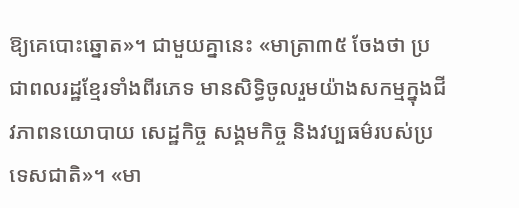ឱ្យគេបោះឆ្នោត»។ ជាមួយគ្នានេះ «មាត្រា៣៥ ចែងថា ប្រជាពលរដ្ឋខ្មែរទាំងពីរភេទ មានសិទ្ធិចូលរួមយ៉ាងសកម្មក្នុងជីវភាពនយោបាយ សេដ្ឋកិច្ច សង្គមកិច្ច និងវប្បធម៌របស់ប្រទេសជាតិ»។ «មា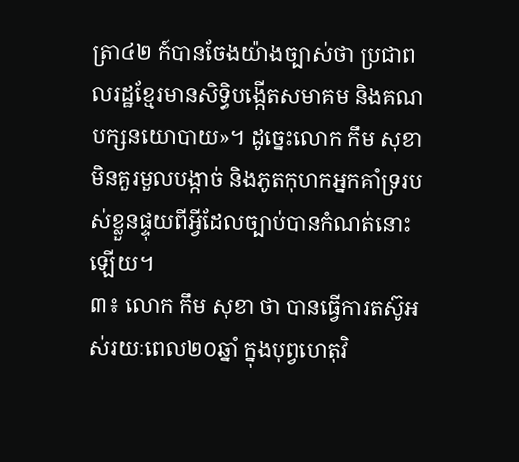ត្រា៤២ ក៍បានចែងយ៉ាងច្បាស់ថា ប្រជាពលរដ្ឋខ្មែរមានសិទ្ធិបង្កើតសមាគម និងគណបក្សនយោបាយ»។ ដូច្នេះលោក កឹម សុខា មិនគួរមួលបង្កាច់ និងភូតកុហកអ្នកគាំទ្ររបស់ខ្លួនផ្ទុយពីអ្វីដែលច្បាប់បានកំណត់នោះឡើយ។
៣៖ លោក កឹម សុខា ថា បានធ្វើការតស៊ូអស់រយៈពេល២០ឆ្នាំ ក្នុងបុព្វហេតុវិ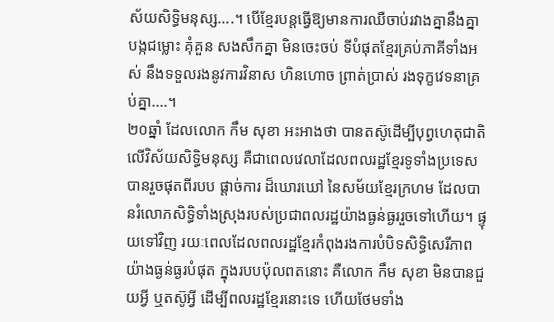ស័យសិទ្ធិមនុស្ស....។ បើខ្មែរបន្តធ្វើឱ្យមានការឈឺចាប់រវាងគ្នានឹងគ្នា បង្កជម្លោះ គុំគួន សងសឹកគ្នា មិនចេះចប់ ទីបំផុតខ្មែរគ្រប់ភាគីទាំងអស់ នឹងទទួលរងនូវការវិនាស ហិនហោច ព្រាត់ប្រាស់ រងទុក្ខវេទនាគ្រប់គ្នា....។
២០ឆ្នាំ ដែលលោក កឹម សុខា អះអាងថា បានតស៊ូដើម្បីបុព្វហេតុជាតិ លើវិស័យសិទ្ធិមនុស្ស គឺជាពេលវេលាដែលពលរដ្ឋខ្មែរទូទាំងប្រទេសបានរួចផុតពីរបប ផ្តាច់ការ ដ៏ឃោរឃៅ នៃសម័យខ្មែរក្រហម ដែលបានរំលោភសិទ្ធិទាំងស្រុងរបស់ប្រជាពលរដ្ឋយ៉ាងធ្ងន់ធ្ងររួចទៅហើយ។ ផ្ទុយទៅវិញ រយៈពេលដែលពលរដ្ឋខ្មែរកំពុងរងការបំបិទសិទ្ធិសេរីភាពយ៉ាងធ្ងន់ធ្ងរបំផុត ក្នុងរបបប៉ុលពតនោះ គឺលោក កឹម សុខា មិនបានជួយអ្វី ឬតស៊ូអ្វី ដើម្បីពលរដ្ឋខ្មែរនោះទេ ហើយថែមទាំង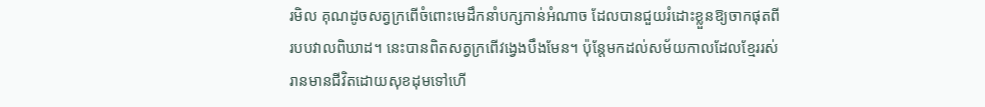រមិល គុណដូចសត្វក្រពើចំពោះមេដឹកនាំបក្សកាន់អំណាច ដែលបានជួយរំដោះខ្លួនឱ្យចាកផុតពីរបបវាលពិឃាដ។ នេះបានពិតសត្វក្រពើវង្វេងបឹងមែន។ ប៉ុន្តែមកដល់សម័យកាលដែលខ្មែររស់រានមានជីវិតដោយសុខដុមទៅហើ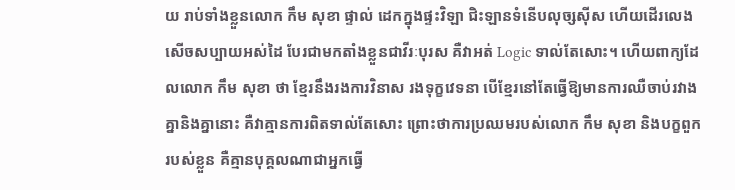យ រាប់ទាំងខ្លួនលោក កឹម សុខា ផ្ទាល់ ដេកក្នុងផ្ទះវិឡា ជិះឡានទំនើបលុច្សស៊ីស ហើយដើរលេងសើចសប្បាយអស់ដៃ បែរជាមកតាំងខ្លួនជាវីរៈបុរស គឺវាអត់ Logic ទាល់តែសោះ។ ហើយពាក្យដែលលោក កឹម សុខា ថា ខ្មែរនឹងរងការវិនាស រងទុក្ខវេទនា បើខ្មែរនៅតែធ្វើឱ្យមានការឈឺចាប់រវាងគ្នានិងគ្នានោះ គឺវាគ្មានការពិតទាល់តែសោះ ព្រោះថាការប្រឈមរបស់លោក កឹម សុខា និងបក្ខពួករបស់ខ្លួន គឺគ្មានបុគ្គលណាជាអ្នកធ្វើ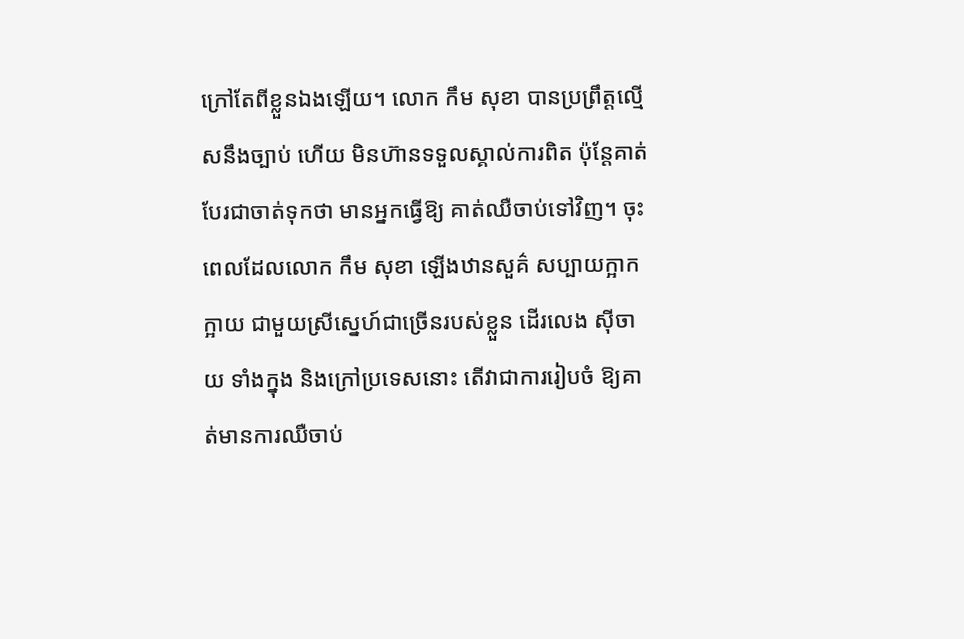ក្រៅតែពីខ្លួនឯងឡើយ។ លោក កឹម សុខា បានប្រព្រឹត្តល្មើសនឹងច្បាប់ ហើយ មិនហ៊ានទទួលស្គាល់ការពិត ប៉ុន្តែគាត់បែរជាចាត់ទុកថា មានអ្នកធ្វើឱ្យ គាត់ឈឺចាប់ទៅវិញ។ ចុះពេលដែលលោក កឹម សុខា ឡើងឋានសួគ៌ សប្បាយក្អាកក្អាយ ជាមួយស្រីស្នេហ៍ជាច្រើនរបស់ខ្លួន ដើរលេង ស៊ីចាយ ទាំងក្នុង និងក្រៅប្រទេសនោះ តើវាជាការរៀបចំ ឱ្យគាត់មានការឈឺចាប់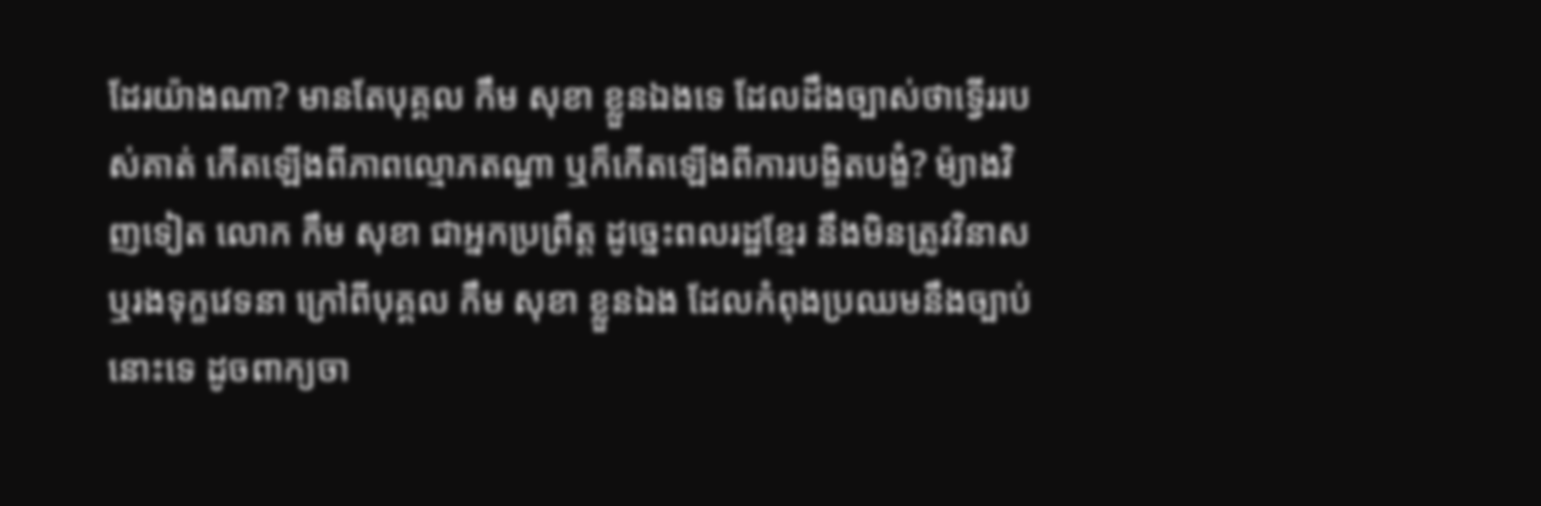ដែរយ៉ាងណា? មានតែបុគ្គល កឹម សុខា ខ្លួនឯងទេ ដែលដឹងច្បាស់ថាទ្វើររបស់គាត់ កើតឡើងពីភាពល្មោភតណ្ហា ឬក៏កើតឡើងពីការបង្ខិតបង្ខំ? ម៉្យាងវិញទៀត លោក កឹម សុខា ជាអ្នកប្រព្រឹត្ត ដូច្នេះពលរដ្ឋខ្មែរ នឹងមិនត្រូវវិនាស ឬរងទុក្ខវេទនា ក្រៅពីបុគ្គល កឹម សុខា ខ្លួនឯង ដែលកំពុងប្រឈមនឹងច្បាប់នោះទេ ដូចពាក្យចា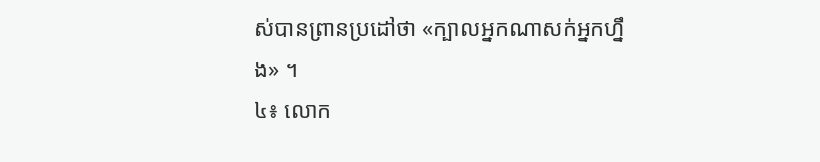ស់បានព្រានប្រដៅថា «ក្បាលអ្នកណាសក់អ្នកហ្នឹង» ។
៤៖ លោក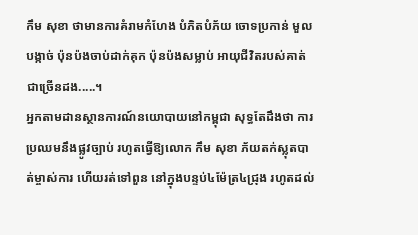កឹម សុខា ថាមានការគំរាមកំហែង បំភិតបំភ័យ ចោទប្រកាន់ មួលបង្កាច់ ប៉ុនប៉ងចាប់ដាក់គុក ប៉ុនប៉ងសម្លាប់ អាយុជីវិតរបស់គាត់ជាច្រើនដង.....។
អ្នកតាមដានស្ថានការណ៍នយោបាយនៅកម្ពុជា សុទ្ធតែដឹងថា ការប្រឈមនឹងផ្លូវច្បាប់ រហូតធ្វើឱ្យលោក កឹម សុខា ភ័យតក់ស្លុតបាត់ម្ចាស់ការ ហើយរត់ទៅពួន នៅក្នុងបន្ទប់៤ម៉ែត្រ៤ជ្រុង រហូតដល់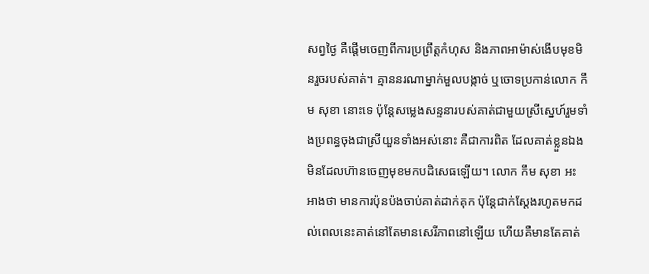សព្វថ្ងៃ គឺផ្តើមចេញពីការប្រព្រឹត្តកំហុស និងភាពអាម៉ាស់ងើបមុខមិនរួចរបស់គាត់។ គ្មាននរណាម្នាក់មួលបង្កាច់ ឬចោទប្រកាន់លោក កឹម សុខា នោះទេ ប៉ុន្តែសម្លេងសន្ទនារបស់គាត់ជាមួយស្រីស្នេហ៍រួមទាំងប្រពន្ធចុងជាស្រីយួនទាំងអស់នោះ គឺជាការពិត ដែលគាត់ខ្លួនឯងមិនដែលហ៊ានចេញមុខមកបដិសេធឡើយ។ លោក កឹម សុខា អះអាងថា មានការប៉ុនប៉ងចាប់គាត់ដាក់គុក ប៉ុន្តែជាក់ស្តែងរហូតមកដល់ពេលនេះគាត់នៅតែមានសេរីភាពនៅឡើយ ហើយគឺមានតែគាត់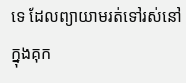ទេ ដែលព្យាយាមរត់ទៅរស់នៅក្នុងគុក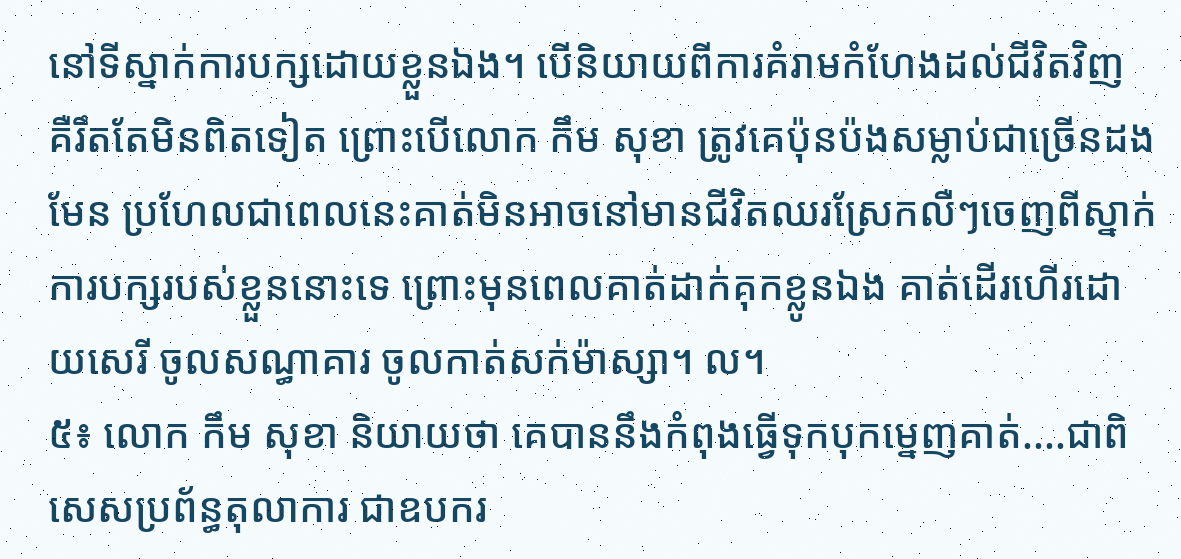នៅទីស្នាក់ការបក្សដោយខ្លួនឯង។ បើនិយាយពីការគំរាមកំហែងដល់ជីវិតវិញ គឺរឹតតែមិនពិតទៀត ព្រោះបើលោក កឹម សុខា ត្រូវគេប៉ុនប៉ងសម្លាប់ជាច្រើនដងមែន ប្រហែលជាពេលនេះគាត់មិនអាចនៅមានជីវិតឈរស្រែកលឺៗចេញពីស្នាក់ការបក្សរបស់ខ្លួននោះទេ ព្រោះមុនពេលគាត់ដាក់គុកខ្លូនឯង គាត់ដើរហើរដោយសេរី ចូលសណ្ធាគារ ចូលកាត់សក់ម៉ាស្សា។ ល។
៥៖ លោក កឹម សុខា និយាយថា គេបាននឹងកំពុងធ្វើទុកបុកម្នេញគាត់....ជាពិសេសប្រព័ន្ធតុលាការ ជាឧបករ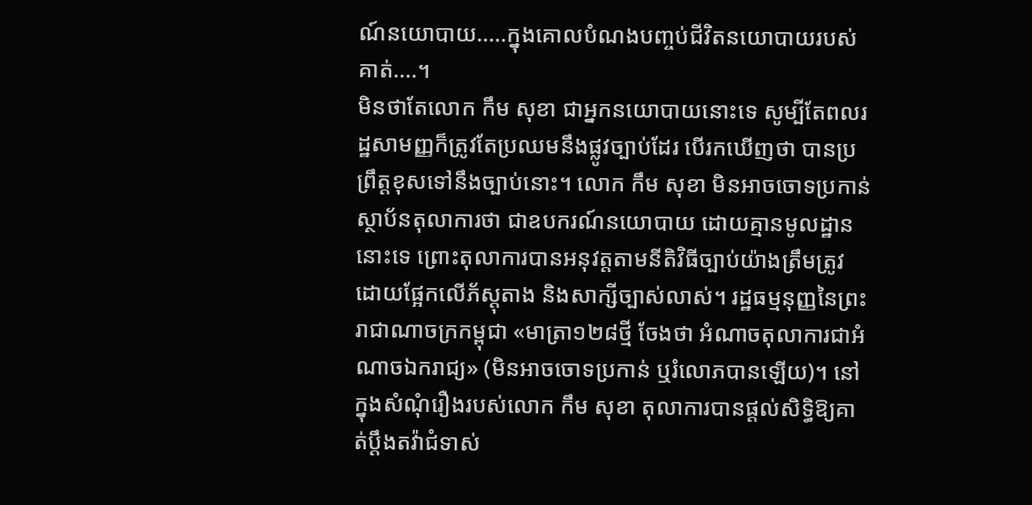ណ៍នយោបាយ.....ក្នុងគោលបំណងបញ្ចប់ជីវិតនយោបាយរបស់គាត់....។
មិនថាតែលោក កឹម សុខា ជាអ្នកនយោបាយនោះទេ សូម្បីតែពលរដ្ឋសាមញ្ញក៏ត្រូវតែប្រឈមនឹងផ្លូវច្បាប់ដែរ បើរកឃើញថា បានប្រព្រឹត្តខុសទៅនឹងច្បាប់នោះ។ លោក កឹម សុខា មិនអាចចោទប្រកាន់ស្ថាប័នតុលាការថា ជាឧបករណ៍នយោបាយ ដោយគ្មានមូលដ្ឋាននោះទេ ព្រោះតុលាការបានអនុវត្តតាមនីតិវិធីច្បាប់យ៉ាងត្រឹមត្រូវ ដោយផ្អែកលើភ័ស្តុតាង និងសាក្សីច្បាស់លាស់។ រដ្ឋធម្មនុញ្ញនៃព្រះរាជាណាចក្រកម្ពុជា «មាត្រា១២៨ថ្មី ចែងថា អំណាចតុលាការជាអំណាចឯករាជ្យ» (មិនអាចចោទប្រកាន់ ឬរំលោភបានឡើយ)។ នៅក្នុងសំណុំរឿងរបស់លោក កឹម សុខា តុលាការបានផ្តល់សិទ្ធិឱ្យគាត់ប្តឹងតវ៉ាជំទាស់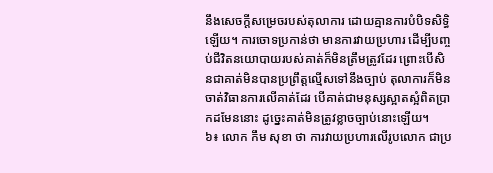នឹងសេចក្តីសម្រេចរបស់តុលាការ ដោយគ្មានការបំបិទសិទ្ធិឡើយ។ ការចោទប្រកាន់ថា មានការវាយប្រហារ ដើម្បីបញ្ចប់ជីវិតនយោបាយរបស់គាត់ក៏មិនត្រឹមត្រូវដែរ ព្រោះបើសិនជាគាត់មិនបានប្រព្រឹត្តល្មើសទៅនឹងច្បាប់ តុលាការក៏មិនចាត់វិធានការលើគាត់ដែរ បើគាត់ជាមនុស្សស្អាតស្អំពិតប្រាកដមែននោះ ដូច្នេះគាត់មិនត្រូវខ្លាចច្បាប់នោះឡើយ។
៦៖ លោក កឹម សុខា ថា ការវាយប្រហារលើរូបលោក ជាប្រ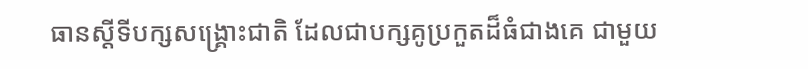ធានស្តីទីបក្សសង្គ្រោះជាតិ ដែលជាបក្សគូប្រកួតដ៏ធំជាងគេ ជាមួយ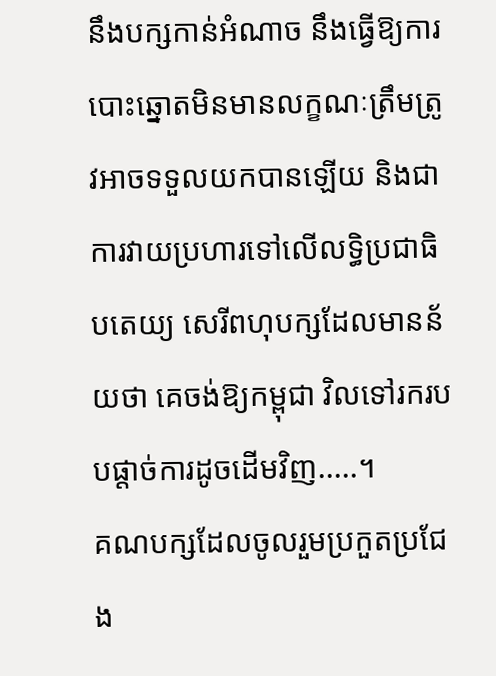នឹងបក្សកាន់អំណាច នឹងធ្វើឱ្យការបោះឆ្នោតមិនមានលក្ខណៈត្រឹមត្រូវអាចទទួលយកបានឡើយ និងជាការវាយប្រហារទៅលើលទ្ធិប្រជាធិបតេយ្យ សេរីពហុបក្សដែលមានន័យថា គេចង់ឱ្យកម្ពុជា វិលទៅរករបបផ្តាច់ការដូចដើមវិញ.....។
គណបក្សដែលចូលរួមប្រកួតប្រជែង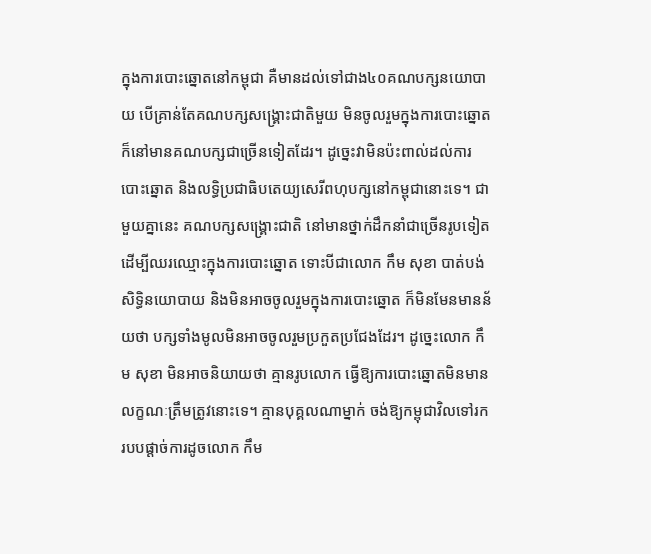ក្នុងការបោះឆ្នោតនៅកម្ពុជា គឺមានដល់ទៅជាង៤០គណបក្សនយោបាយ បើគ្រាន់តែគណបក្សសង្គ្រោះជាតិមួយ មិនចូលរួមក្នុងការបោះឆ្នោត ក៏នៅមានគណបក្សជាច្រើនទៀតដែរ។ ដូច្នេះវាមិនប៉ះពាល់ដល់ការបោះឆ្នោត និងលទ្ធិប្រជាធិបតេយ្យសេរីពហុបក្សនៅកម្ពុជានោះទេ។ ជាមួយគ្នានេះ គណបក្សសង្គ្រោះជាតិ នៅមានថ្នាក់ដឹកនាំជាច្រើនរូបទៀត ដើម្បីឈរឈ្មោះក្នុងការបោះឆ្នោត ទោះបីជាលោក កឹម សុខា បាត់បង់សិទ្ធិនយោបាយ និងមិនអាចចូលរួមក្នុងការបោះឆ្នោត ក៏មិនមែនមានន័យថា បក្សទាំងមូលមិនអាចចូលរួមប្រកួតប្រជែងដែរ។ ដូច្នេះលោក កឹម សុខា មិនអាចនិយាយថា គ្មានរូបលោក ធ្វើឱ្យការបោះឆ្នោតមិនមានលក្ខណៈត្រឹមត្រូវនោះទេ។ គ្មានបុគ្គលណាម្នាក់ ចង់ឱ្យកម្ពុជាវិលទៅរករបបផ្តាច់ការដូចលោក កឹម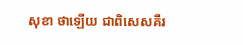សុខា ថាឡើយ ជាពិសេសគឺរ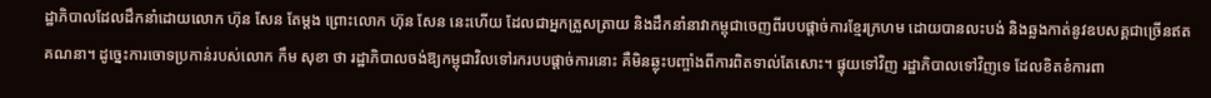ដ្ឋាភិបាលដែលដឹកនាំដោយលោក ហ៊ុន សែន តែម្តង ព្រោះលោក ហ៊ុន សែន នេះហើយ ដែលជាអ្នកត្រួសត្រាយ និងដឹកនាំនាវាកម្ពុជាចេញពីរបបផ្តាច់ការខ្មែរក្រហម ដោយបានលះបង់ និងឆ្លងកាត់នូវឧបសគ្គជាច្រើនឥតគណនា។ ដូច្នេះការចោទប្រកាន់របស់លោក កឹម សុខា ថា រដ្ឋាភិបាលចង់ឱ្យកម្ពុជាវិលទៅរករបបផ្តាច់ការនោះ គឺមិនឆ្លុះបញ្ចាំងពីការពិតទាល់តែសោះ។ ផ្ទុយទៅវិញ រដ្ឋាភិបាលទៅវិញទេ ដែលខិតខំការពា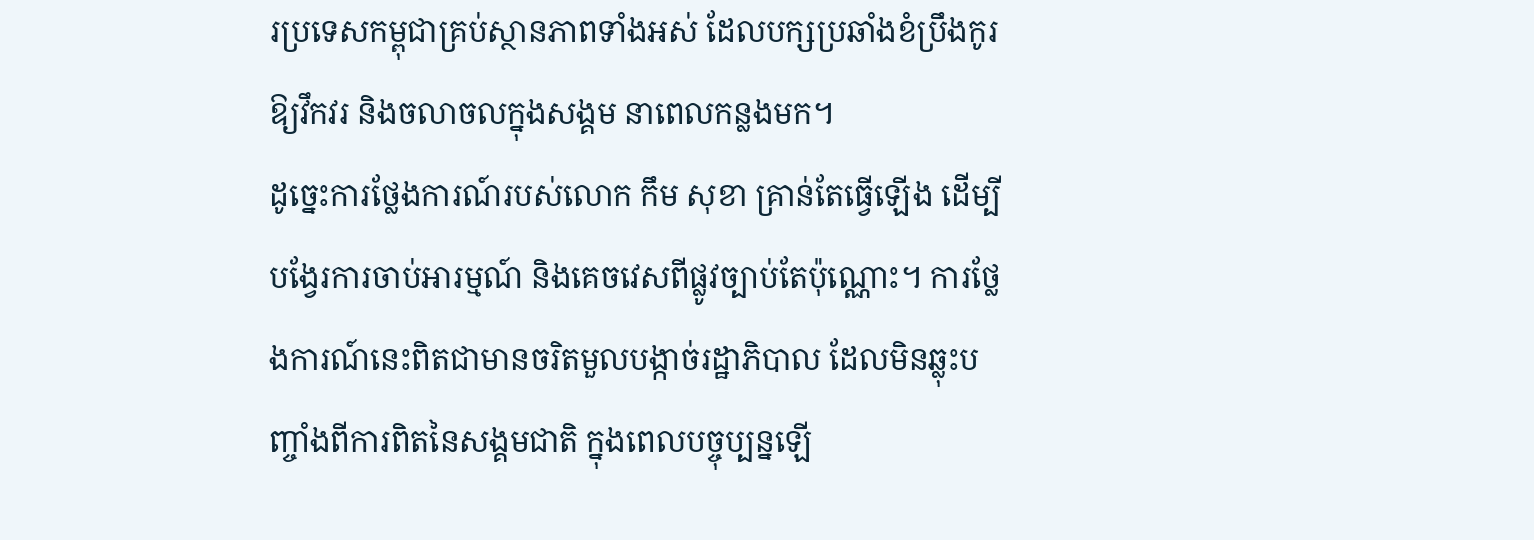រប្រទេសកម្ពុជាគ្រប់ស្ថានភាពទាំងអស់ ដែលបក្សប្រឆាំងខំប្រឹងកូរ ឱ្យវឹកវរ និងចលាចលក្នុងសង្គម នាពេលកន្លងមក។
ដូច្នេះការថ្លែងការណ៍របស់លោក កឹម សុខា គ្រាន់តែធ្វើឡើង ដើម្បីបង្វែរការចាប់អារម្មណ៍ និងគេចវេសពីផ្លូវច្បាប់តែប៉ុណ្ណោះ។ ការថ្លែងការណ៍នេះពិតជាមានចរិតមួលបង្កាច់រដ្ឋាភិបាល ដែលមិនឆ្លុះបញ្ចាំងពីការពិតនៃសង្គមជាតិ ក្នុងពេលបច្ចុប្បន្នឡើ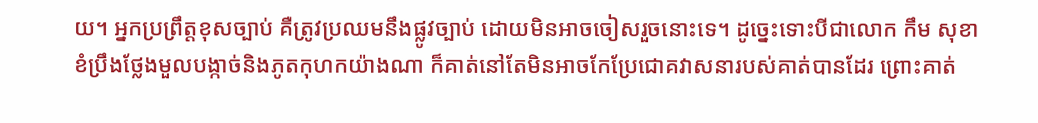យ។ អ្នកប្រព្រឹត្តខុសច្បាប់ គឺត្រូវប្រឈមនឹងផ្លូវច្បាប់ ដោយមិនអាចចៀសរួចនោះទេ។ ដូច្នេះទោះបីជាលោក កឹម សុខា ខំប្រឹងថ្លែងមួលបង្កាច់និងភូតកុហកយ៉ាងណា ក៏គាត់នៅតែមិនអាចកែប្រែជោគវាសនារបស់គាត់បានដែរ ព្រោះគាត់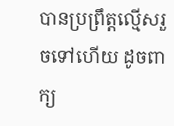បានប្រព្រឹត្តល្មើសរួចទៅហើយ ដូចពាក្យ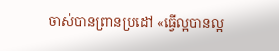ចាស់បានព្រានប្រដៅ «ធ្វើល្អបានល្អ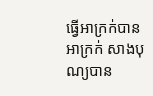ធ្វើអាក្រក់បានអាក្រក់ សាងបុណ្យបាន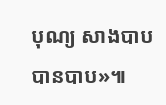បុណ្យ សាងបាបបានបាប»៕